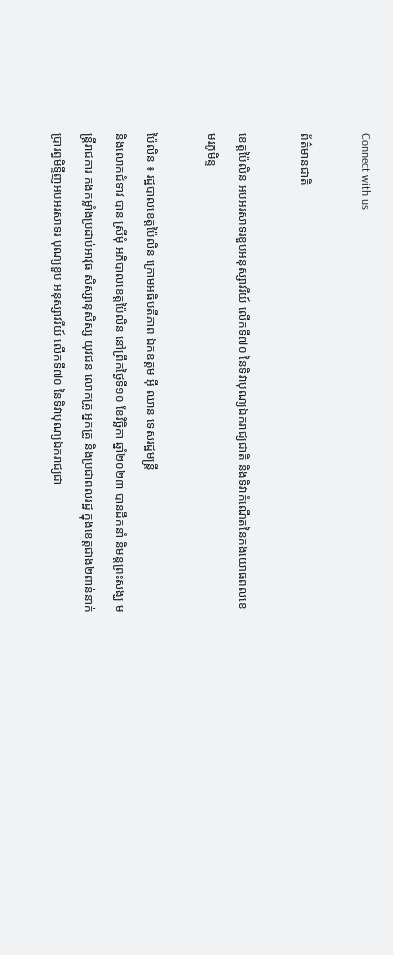Connect with us

ព័ត៌មានជាតិ

ខេត្តប៉ៃលិន អបអរសាទរខួបអនុស្សាវរីយ៍ លើកទី៧០ នៃទិវាបុណ្យឯករាជ្យជាតិ និងទិវាកំណើតនៃកងយោធពលខេមរភូមិន្ទ

ប៉ៃលិន ៖ រដ្ឋបាលខេត្តប៉ៃលិន ក្រោមអធិបតីភាព ឯកឧត្តម អ៊ី ឈាន ទេសរដ្ឋមន្ត្រី
និងលោកជំទាវ បាន ស្រីមុំ អភិបាលខេត្តប៉ៃលិន នៅព្រឹកថ្ងៃទី១០ ខែវិច្ឆិកា ឆ្នាំ២០២៣ បានដឹកនាំ និមន្តព្រះសង្ឃ មន្ត្រីរាជការ កងកម្លាំងប្រដាប់អាវុធ សិស្សានុសិស្ស យុវជន លោកគ្រូ អ្នកគ្រូ និងប្រជាពលរដ្ឋ ក្នុងខេត្តជាង២ពាន់នាក់ ប្រារព្ធមិទ្ទីញអបអរសាទរ បុណ្យខួប អនុស្សាវរីយ៍ លើកទី៧០ នៃទិវាបុណ្យឯករាជ្យជា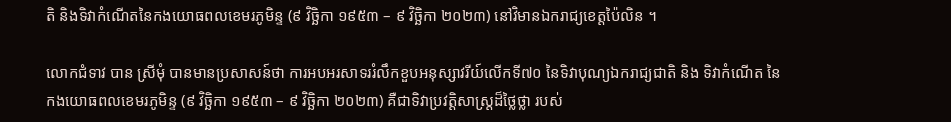តិ និងទិវាកំណើតនៃកងយោធពលខេមរភូមិន្ទ (៩ វិច្ឆិកា ១៩៥៣ – ៩ វិច្ឆិកា ២០២៣) នៅវិមានឯករាជ្យខេត្តប៉ៃលិន ។

លោកជំទាវ បាន ស្រីមុំ បានមានប្រសាសន៍ថា ការអបអរសាទររំលឹកខួបអនុស្សាវរីយ៍លើកទី៧០ នៃទិវាបុណ្យឯករាជ្យជាតិ និង ទិវាកំណើត នៃ កងយោធពលខេមរភូមិន្ទ (៩ វិច្ឆិកា ១៩៥៣ – ៩ វិច្ឆិកា ២០២៣) គឺជាទិវាប្រវត្តិសាស្ត្រដ៏ថ្លៃថ្លា របស់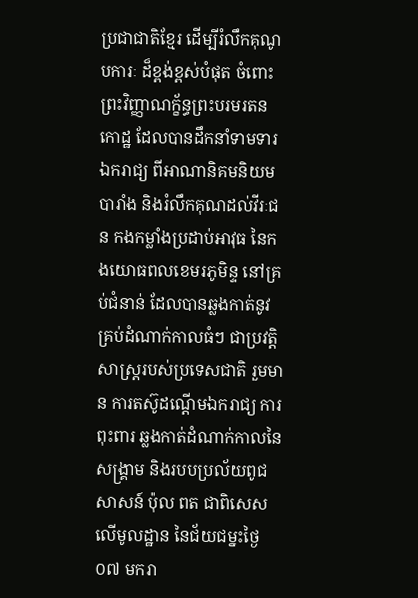ប្រជាជាតិខ្មែរ ដើម្បីរំលឹកគុណូបការៈ ដ៏ខ្ពង់ខ្ពស់បំផុត ចំពោះព្រះវិញ្ញាណក្ខ័ន្ធព្រះបរមរតនកោដ្ឋ ដែលបានដឹកនាំទាមទារឯករាជ្យ ពីអាណានិគមនិយមបារាំង និងរំលឹកគុណដល់វីរៈជន កងកម្លាំងប្រដាប់អាវុធ នៃកងយោធពលខេមរភូមិន្ទ នៅគ្រប់ជំនាន់ ដែលបានឆ្លងកាត់នូវគ្រប់ដំណាក់កាលធំៗ ជាប្រវត្តិសាស្ត្ររបស់ប្រទេសជាតិ រួមមាន ការតស៊ូដណ្តើមឯករាជ្យ ការពុះពារ ឆ្លងកាត់ដំណាក់កាលនៃសង្គ្រាម និងរបបប្រល័យពូជសាសន៍ ប៉ុល ពត ជាពិសេសលើមូលដ្ឋាន នៃជ័យជម្នះថ្ងៃ ០៧ មករា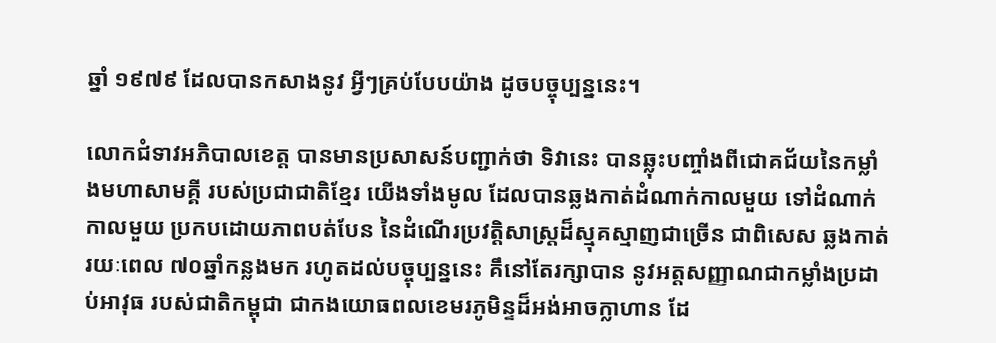ឆ្នាំ ១៩៧៩ ដែលបានកសាងនូវ អ្វីៗគ្រប់បែបយ៉ាង ដូចបច្ចុប្បន្ននេះ។

លោកជំទាវអភិបាលខេត្ត បានមានប្រសាសន៍បញ្ជាក់ថា ទិវានេះ បានឆ្លុះបញ្ចាំងពីជោគជ័យនៃកម្លាំងមហាសាមគ្គី របស់ប្រជាជាតិខ្មែរ យើងទាំងមូល ដែលបានឆ្លងកាត់ដំណាក់កាលមួយ ទៅដំណាក់កាលមួយ ប្រកបដោយភាពបត់បែន នៃដំណើរប្រវត្តិសាស្ត្រដ៏ស្មុគស្មាញជាច្រើន ជាពិសេស ឆ្លងកាត់រយៈពេល ៧០ឆ្នាំកន្លងមក រហូតដល់បច្ចុប្បន្ននេះ គឹនៅតែរក្សាបាន នូវអត្តសញ្ញាណជាកម្លាំងប្រដាប់អាវុធ របស់ជាតិកម្ពុជា ជាកងយោធពលខេមរភូមិន្ទដ៏អង់អាចក្លាហាន ដែ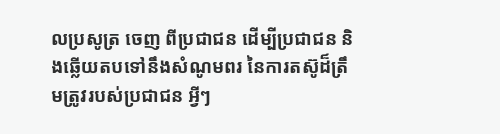លប្រសូត្រ ចេញ ពីប្រជាជន ដើម្បីប្រជាជន និងឆ្លើយតបទៅនឹងសំណូមពរ នៃការតស៊ូដ៏ត្រឹមត្រូវរបស់ប្រជាជន អ្វីៗ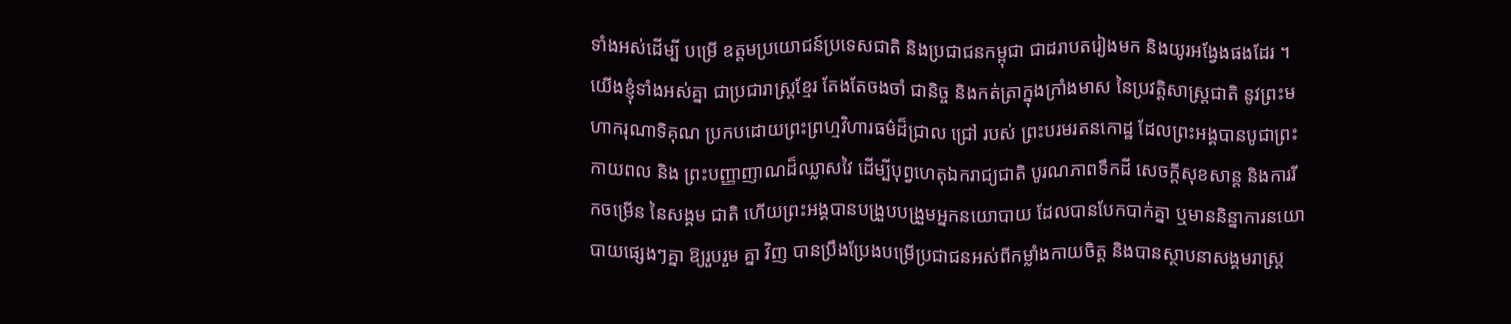ទាំងអស់ដើម្បី បម្រើ ឧត្តមប្រយោជន៍ប្រទេសជាតិ និងប្រជាជនកម្ពុជា ជាដរាបតរៀងមក និងយូរអង្វែងផងដែរ ។ យើងខ្ញុំទាំងអស់គ្នា ជាប្រជារាស្ត្រខ្មែរ តែងតែចងចាំ ជានិច្ច និងកត់ត្រាក្នុងក្រាំងមាស នៃប្រវត្តិសាស្ត្រជាតិ នូវព្រះមហាករុណាទិគុណ ប្រកបដោយព្រះព្រហ្មវិហារធម៌ដ៏ជ្រាល ជ្រៅ របស់ ព្រះបរមរតនកោដ្ឋ ដែលព្រះអង្គបានបូជាព្រះកាយពល និង ព្រះបញ្ញាញាណដ៏ឈ្លាសវៃ ដើម្បីបុព្វហេតុឯករាជ្យជាតិ បូរណភាពទឹកដី សេចក្តីសុខសាន្ត និងការរីកចម្រើន នៃសង្គម ជាតិ ហើយព្រះអង្គបានបង្រួបបង្រួមអ្នកនយោបាយ ដែលបានបែកបាក់គ្នា ឬមាននិន្នាការនយោបាយផ្សេងៗគ្នា ឱ្យរួបរួម គ្នា វិញ បានប្រឹងប្រែងបម្រើប្រជាជនអស់ពីកម្លាំងកាយចិត្ត និងបានស្ថាបនាសង្គមរាស្ត្រ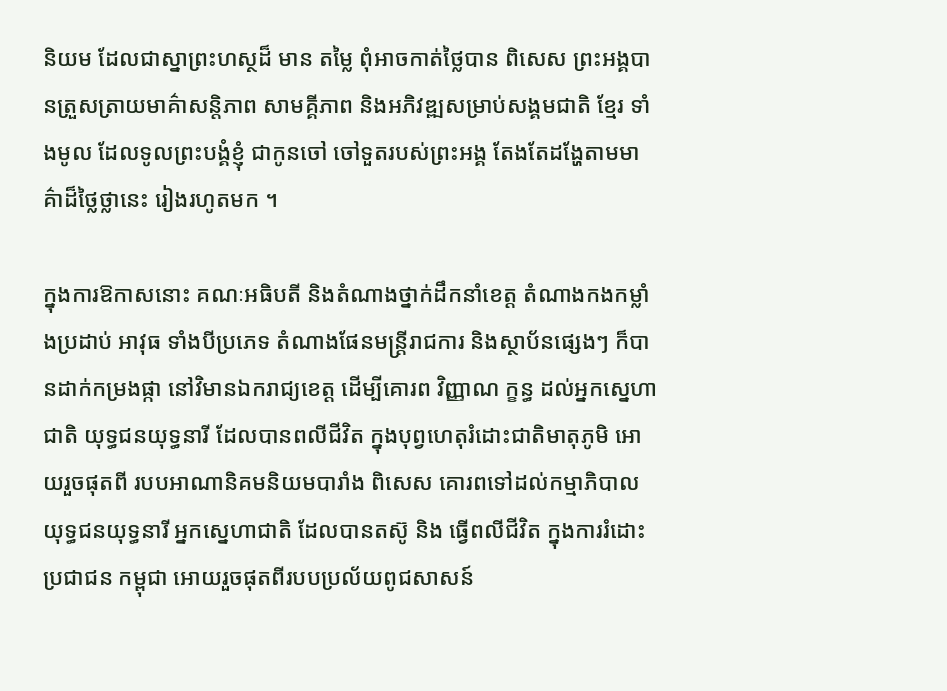និយម ដែលជាស្នាព្រះហស្ថដ៏ មាន តម្លៃ ពុំឤចកាត់ថ្លៃបាន ពិសេស ព្រះអង្គបានត្រួសត្រាយមាគ៌ាសន្តិភាព សាមគ្គីភាព និងអភិវឌ្ឍសម្រាប់សង្គមជាតិ ខ្មែរ ទាំងមូល ដែលទូលព្រះបង្គំខ្ញុំ ជាកូនចៅ ចៅទួតរបស់ព្រះអង្គ តែងតែដង្ហែតាមមាគ៌ាដ៏ថ្លៃថ្លានេះ រៀងរហូតមក ។

ក្នុងការឱកាសនោះ គណៈអធិបតី និងតំណាងថ្នាក់ដឹកនាំខេត្ត តំណាងកងកម្លាំងប្រដាប់ អាវុធ ទាំងបីប្រភេទ តំណាងផែនមន្ត្រីរាជការ និងស្ថាប័នផ្សេងៗ ក៏បានដាក់កម្រងផ្កា នៅវិមានឯករាជ្យខេត្ត ដើម្បីគោរព វិញ្ញាណ ក្ខន្ធ ដល់អ្នកស្នេហាជាតិ យុទ្ធជនយុទ្ធនារី ដែលបានពលីជីវិត ក្នុងបុព្វហេតុរំដោះជាតិមាតុភូមិ អោយរួចផុតពី របបអាណានិគមនិយមបារាំង ពិសេស គោរពទៅដល់កម្មាភិបាលយុទ្ធជនយុទ្ធនារី អ្នកស្នេហាជាតិ ដែលបានតស៊ូ និង ធ្វើពលីជីវិត ក្នុងការរំដោះប្រជាជន កម្ពុជា អោយរួចផុតពីរបបប្រល័យពូជសាសន៍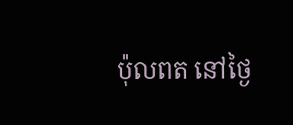ប៉ុលពត នៅថ្ងៃ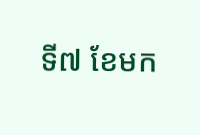ទី៧ ខែមក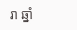រា ឆ្នាំ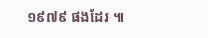១៩៧៩ ផងដែរ ៕